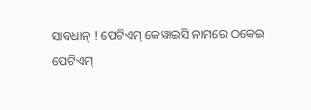ସାବଧାନ୍ ! ପେଟିଏମ୍ କେୱାଇସି ନାମରେ ଠକେଇ
ପେଟିଏମ୍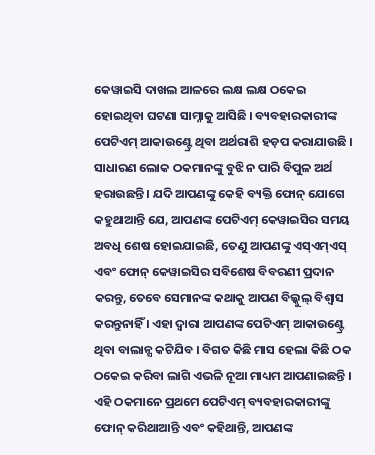କେୱାଇସି ଦାଖଲ ଆଳରେ ଲକ୍ଷ ଲକ୍ଷ ଠକେଇ ହୋଇଥିବା ଘଟଣା ସାମ୍ନାକୁ ଆସିଛି । ବ୍ୟବହାରକାରୀଙ୍କ ପେଟିଏମ୍ ଆକାଉଣ୍ଟ୍ରେ ଥିବା ଅର୍ଥରାଶି ହଡ଼ପ କରାଯାଉଛି । ସାଧାରଣ ଲୋକ ଠକମାନଙ୍କୁ ବୁଝି ନ ପାରି ବିପୁଳ ଅର୍ଥ ହରାଉଛନ୍ତି । ଯଦି ଆପଣଙ୍କୁ କେହି ବ୍ୟକ୍ତି ଫୋନ୍ ଯୋଗେ କହୁଥାଆନ୍ତି ଯେ, ଆପଣଙ୍କ ପେଟିଏମ୍ କେୱାଇସିର ସମୟ ଅବଧି ଶେଷ ହୋଇଯାଇଛି, ତେଣୁ ଆପଣଙ୍କୁ ଏସ୍ଏମ୍ଏସ୍ ଏବଂ ଫୋନ୍ କେୱାଇସିର ସବିଶେଷ ବିବରଣୀ ପ୍ରଦାନ କରନ୍ତୁ, ତେବେ ସେମାନଙ୍କ କଥାକୁ ଆପଣ ବିଲ୍କୁଲ୍ ବିଶ୍ୱାସ କରନ୍ତୁନାହିଁ । ଏହା ଦ୍ୱାରା ଆପଣଙ୍କ ପେଟିଏମ୍ ଆକାଉଣ୍ଟ୍ରେ ଥିବା ବାଲାନ୍ସ କଟିଯିବ । ବିଗତ କିଛି ମାସ ହେଲା କିଛି ଠକ ଠକେଇ କରିବା ଲାଗି ଏଭଳି ନୂଆ ମାଧ୍ୟମ ଆପଣାଇଛନ୍ତି । ଏହି ଠକମାନେ ପ୍ରଥମେ ପେଟିଏମ୍ ବ୍ୟବହାରକାରୀଙ୍କୁ ଫୋନ୍ କରିଥାଆନ୍ତି ଏବଂ କହିଥାନ୍ତି, ଆପଣଙ୍କ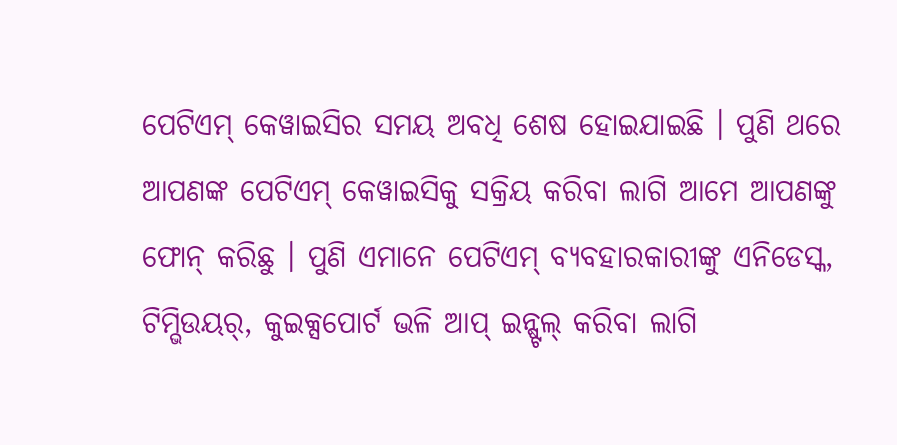ପେଟିଏମ୍ କେୱାଇସିର ସମୟ ଅବଧି ଶେଷ ହୋଇଯାଇଛି । ପୁଣି ଥରେ ଆପଣଙ୍କ ପେଟିଏମ୍ କେୱାଇସିକୁ ସକ୍ରିୟ କରିବା ଲାଗି ଆମେ ଆପଣଙ୍କୁ ଫୋନ୍ କରିଛୁ । ପୁଣି ଏମାନେ ପେଟିଏମ୍ ବ୍ୟବହାରକାରୀଙ୍କୁ ଏନିଡେସ୍କ, ଟିମ୍ଭିଉୟର୍, କୁଇକ୍ସପୋର୍ଟ ଭଳି ଆପ୍ ଇନ୍ଷ୍ଟଲ୍ କରିବା ଲାଗି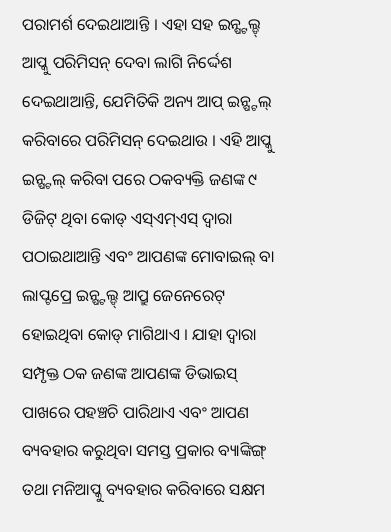ପରାମର୍ଶ ଦେଇଥାଆନ୍ତି । ଏହା ସହ ଇନ୍ଷ୍ଟଲ୍ଡ୍ ଆପ୍କୁ ପରିମିସନ୍ ଦେବା ଲାଗି ନିର୍ଦ୍ଦେଶ ଦେଇଥାଆନ୍ତି, ଯେମିତିକି ଅନ୍ୟ ଆପ୍ ଇନ୍ଷ୍ଟଲ୍ କରିବାରେ ପରିମିସନ୍ ଦେଇଥାଉ । ଏହି ଆପ୍କୁ ଇନ୍ଷ୍ଟଲ୍ କରିବା ପରେ ଠକବ୍ୟକ୍ତି ଜଣଙ୍କ ୯ ଡିଜିଟ୍ ଥିବା କୋଡ୍ ଏସ୍ଏମ୍ଏସ୍ ଦ୍ୱାରା ପଠାଇଥାଆନ୍ତି ଏବଂ ଆପଣଙ୍କ ମୋବାଇଲ୍ ବା ଲାପ୍ଟପ୍ରେ ଇନ୍ଷ୍ଟଲ୍ଡ୍ ଆପ୍ରୁ ଜେନେରେଟ୍ ହୋଇଥିବା କୋଡ୍ ମାଗିଥାଏ । ଯାହା ଦ୍ୱାରା ସମ୍ପୃକ୍ତ ଠକ ଜଣଙ୍କ ଆପଣଙ୍କ ଡିଭାଇସ୍ ପାଖରେ ପହଞ୍ଚଚି ପାରିଥାଏ ଏବଂ ଆପଣ ବ୍ୟବହାର କରୁଥିବା ସମସ୍ତ ପ୍ରକାର ବ୍ୟାଙ୍କିଙ୍ଗ୍ ତଥା ମନିଆପ୍କୁ ବ୍ୟବହାର କରିବାରେ ସକ୍ଷମ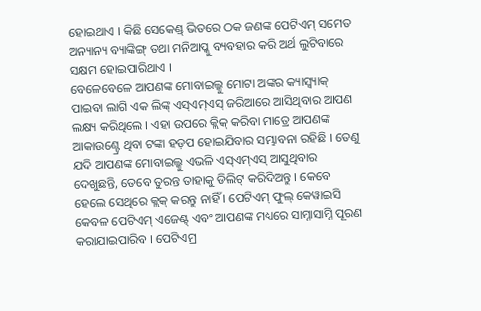ହୋଇଥାଏ । କିଛି ସେକେଣ୍ଡ୍ ଭିତରେ ଠକ ଜଣଙ୍କ ପେଟିଏମ୍ ସମେତ ଅନ୍ୟାନ୍ୟ ବ୍ୟାଙ୍କିଙ୍ଗ୍ ତଥା ମନିଆପ୍କୁ ବ୍ୟବହାର କରି ଅର୍ଥ ଲୁଟିବାରେ ସକ୍ଷମ ହୋଇପାରିଥାଏ ।
ବେଳେବେଳେ ଆପଣଙ୍କ ମୋବାଇଲ୍କୁ ମୋଟା ଅଙ୍କର କ୍ୟାସ୍ବ୍ୟାକ୍ ପାଇବା ଲାଗି ଏକ ଲିଙ୍କ୍ ଏସ୍ଏମ୍ଏସ୍ ଜରିଆରେ ଆସିଥିବାର ଆପଣ ଲକ୍ଷ୍ୟ କରିଥିଲେ । ଏହା ଉପରେ କ୍ଲିକ୍ କରିବା ମାତ୍ରେ ଆପଣଙ୍କ ଆକାଉଣ୍ଟ୍ରେ ଥିବା ଟଙ୍କା ହଡ଼ପ ହୋଇଯିବାର ସମ୍ଭାବନା ରହିଛି । ତେଣୁ ଯଦି ଆପଣଙ୍କ ମୋବାଇଲ୍କୁ ଏଭଳି ଏସ୍ଏମ୍ଏସ୍ ଆସୁଥିବାର ଦେଖୁଛନ୍ତି, ତେବେ ତୁରନ୍ତ ତାହାକୁ ଡିଲିଟ୍ କରିଦିଅନ୍ତୁ । କେବେ ହେଲେ ସେଥିରେ କ୍ଲକ୍ କରନ୍ତୁ ନାହିଁ । ପେଟିଏମ୍ ଫୁଲ୍ କେୱାଇସି କେବଳ ପେଟିଏମ୍ ଏଜେଣ୍ଟ୍ ଏବଂ ଆପଣଙ୍କ ମଧ୍ୟରେ ସାମ୍ନାସାମ୍ନି ପୂରଣ କରାଯାଇପାରିବ । ପେଟିଏମ୍ର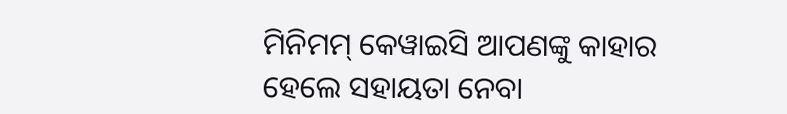ମିନିମମ୍ କେୱାଇସି ଆପଣଙ୍କୁ କାହାର ହେଲେ ସହାୟତା ନେବା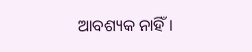ଆବଶ୍ୟକ ନାହିଁ ।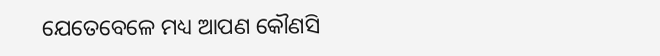ଯେତେବେଳେ ମଧ୍ୟ ଆପଣ କୌଣସି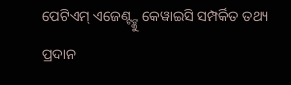ପେଟିଏମ୍ ଏଜେଣ୍ଟ୍ଙ୍କୁ କେୱାଇସି ସମ୍ପର୍କିତ ତଥ୍ୟ ପ୍ରଦାନ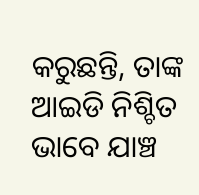କରୁଛନ୍ତି, ତାଙ୍କ ଆଇଡି ନିଶ୍ଚିତ ଭାବେ ଯାଞ୍ଚ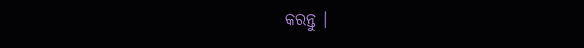କରନ୍ତୁ ।